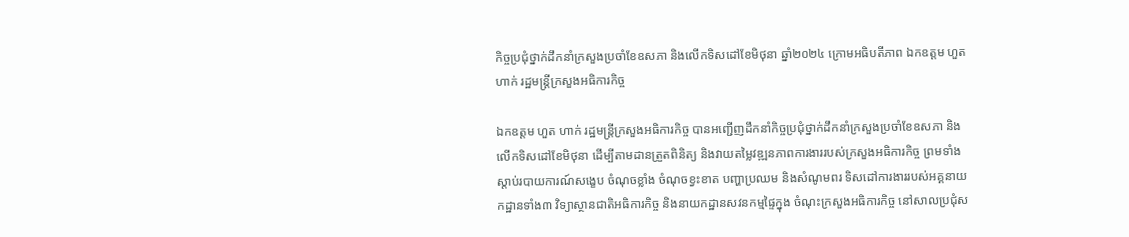កិច្ចប្រជុំថ្នាក់ដឹកនាំក្រសួងប្រចាំខែឧសភា និងលើកទិសដៅខែមិថុនា ឆ្នាំ២០២៤ ក្រោមអធិបតីភាព ឯកឧត្តម ហួត ហាក់ រដ្ឋមន្រ្តីក្រសួងអធិការកិច្ច

ឯកឧត្តម ហួត ហាក់ រដ្ឋមន្ត្រីក្រសួងអធិការកិច្ច បានអញ្ជើញដឹកនាំកិច្ចប្រជុំថ្នាក់ដឹកនាំក្រសួងប្រចាំខែឧសភា និងលើកទិសដៅខែមិថុនា ដើម្បីតាមដានត្រួតពិនិត្យ និងវាយតម្លៃវឌ្ឍនភាពការងាររបស់ក្រសួងអធិការកិច្ច ព្រមទាំងស្តាប់របាយការណ៍សង្ខេប ចំណុចខ្លាំង ចំណុចខ្វះខាត បញ្ហាប្រឈម និងសំណូមពរ ទិសដៅការងាររបស់អគ្គនាយកដ្ឋានទាំង៣ វិទ្យាស្ថានជាតិអធិការកិច្ច និងនាយកដ្ឋានសវនកម្មផ្ទៃក្នុង ចំណុះក្រសួងអធិការកិច្ច នៅសាលប្រជុំស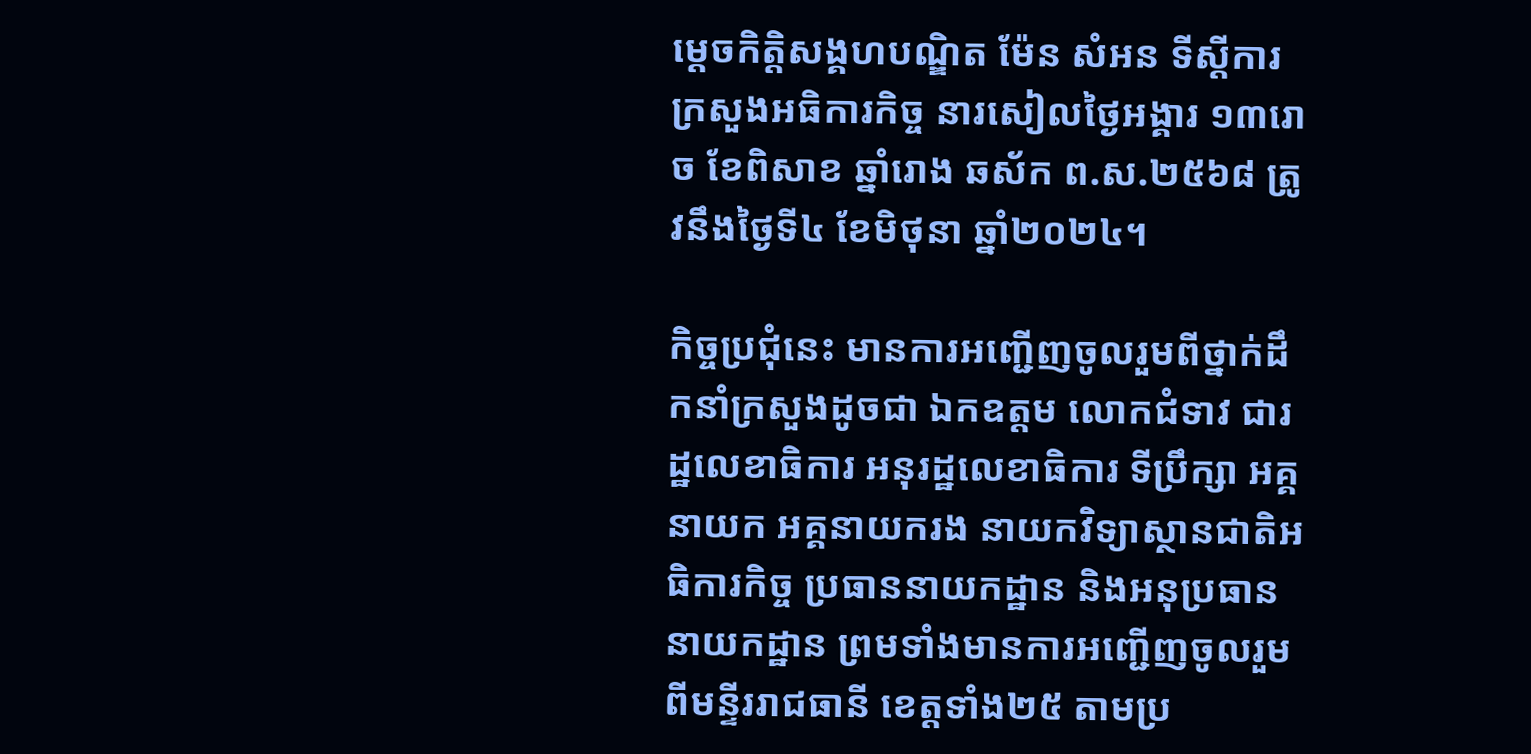ម្តេចកិត្តិសង្គហបណ្ឌិត ម៉ែន សំអន ទីស្តីការក្រសួងអធិការកិច្ច នារសៀលថ្ងៃអង្គារ ១៣រោច ខែពិសាខ ឆ្នាំរោង ឆស័ក ព.ស.២៥៦៨ ត្រូវនឹងថ្ងៃទី៤ ខែមិថុនា ឆ្នាំ២០២៤។

កិច្ចប្រជុំនេះ មានការអញ្ជើញចូលរួមពីថ្នាក់ដឹកនាំក្រសួងដូចជា ឯកឧត្តម លោកជំទាវ ជារដ្ឋលេខាធិការ អនុរដ្ឋលេខាធិការ ទីប្រឹក្សា អគ្គនាយក អគ្គនាយករង នាយកវិទ្យាស្ថានជាតិអធិការកិច្ច ប្រធាននាយកដ្ឋាន និងអនុប្រធាននាយកដ្ឋាន ព្រមទាំងមានការអញ្ជើញចូលរួមពីមន្ទីររាជធានី ខេត្តទាំង២៥ តាមប្រ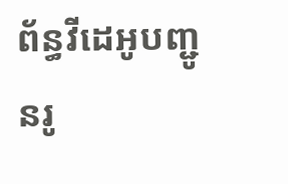ព័ន្ធវីដេអូបញ្ជូនរូ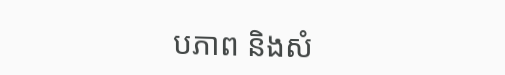បភាព និងសំ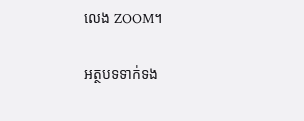លេង ZOOM។

អត្ថបទទាក់ទង